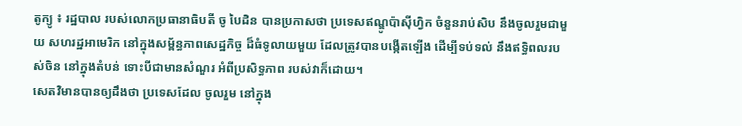តូក្យូ ៖ រដ្ឋបាល របស់លោកប្រធានាធិបតី ចូ បៃដិន បានប្រកាសថា ប្រទេសឥណ្ឌូប៉ាស៊ីហ្វិក ចំនួនរាប់សិប នឹងចូលរួមជាមួយ សហរដ្ឋអាមេរិក នៅក្នុងសម្ព័ន្ធភាពសេដ្ឋកិច្ច ដ៏ធំទូលាយមួយ ដែលត្រូវបានបង្កើតឡើង ដើម្បីទប់ទល់ នឹងឥទ្ធិពលរបស់ចិន នៅក្នុងតំបន់ ទោះបីជាមានសំណួរ អំពីប្រសិទ្ធភាព របស់វាក៏ដោយ។
សេតវិមានបានឲ្យដឹងថា ប្រទេសដែល ចូលរួម នៅក្នុង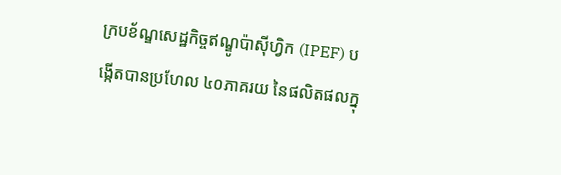ក្របខ័ណ្ឌសេដ្ឋកិច្ចឥណ្ឌូប៉ាស៊ីហ្វិក (IPEF) បង្កើតបានប្រហែល ៤០ភាគរយ នៃផលិតផលក្នុ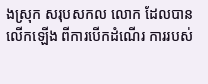ងស្រុក សរុបសកល លោក ដែលបានលើកឡើង ពីការបើកដំណើរ ការរបស់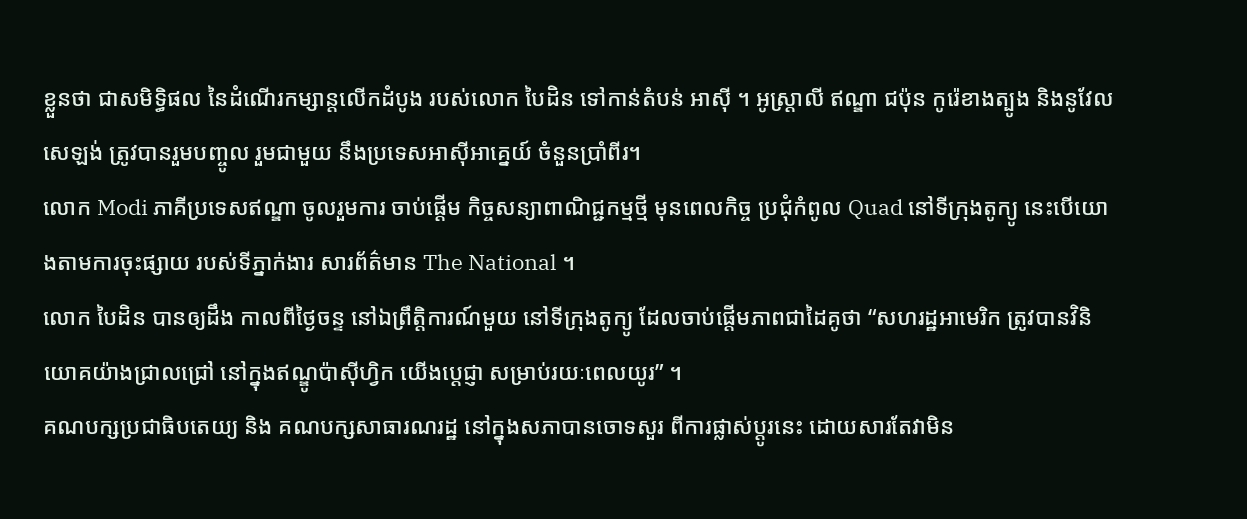ខ្លួនថា ជាសមិទ្ធិផល នៃដំណើរកម្សាន្តលើកដំបូង របស់លោក បៃដិន ទៅកាន់តំបន់ អាស៊ី ។ អូស្ត្រាលី ឥណ្ឌា ជប៉ុន កូរ៉េខាងត្បូង និងនូវែលសេឡង់ ត្រូវបានរួមបញ្ចូល រួមជាមួយ នឹងប្រទេសអាស៊ីអាគ្នេយ៍ ចំនួនប្រាំពីរ។
លោក Modi ភាគីប្រទេសឥណ្ឌា ចូលរួមការ ចាប់ផ្តើម កិច្ចសន្យាពាណិជ្ជកម្មថ្មី មុនពេលកិច្ច ប្រជុំកំពូល Quad នៅទីក្រុងតូក្យូ នេះបើយោងតាមការចុះផ្សាយ របស់ទីភ្នាក់ងារ សារព័ត៌មាន The National ។
លោក បៃដិន បានឲ្យដឹង កាលពីថ្ងៃចន្ទ នៅឯព្រឹត្តិការណ៍មួយ នៅទីក្រុងតូក្យូ ដែលចាប់ផ្តើមភាពជាដៃគូថា “សហរដ្ឋអាមេរិក ត្រូវបានវិនិយោគយ៉ាងជ្រាលជ្រៅ នៅក្នុងឥណ្ឌូប៉ាស៊ីហ្វិក យើងប្តេជ្ញា សម្រាប់រយៈពេលយូរ” ។
គណបក្សប្រជាធិបតេយ្យ និង គណបក្សសាធារណរដ្ឋ នៅក្នុងសភាបានចោទសួរ ពីការផ្លាស់ប្តូរនេះ ដោយសារតែវាមិន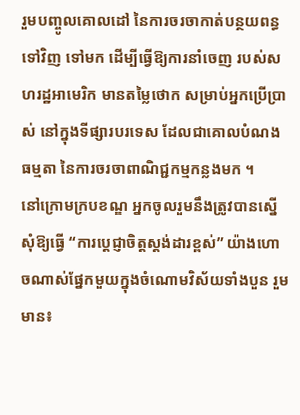រួមបញ្ចូលគោលដៅ នៃការចរចាកាត់បន្ថយពន្ធទៅវិញ ទៅមក ដើម្បីធ្វើឱ្យការនាំចេញ របស់សហរដ្ឋអាមេរិក មានតម្លៃថោក សម្រាប់អ្នកប្រើប្រាស់ នៅក្នុងទីផ្សារបរទេស ដែលជាគោលបំណងធម្មតា នៃការចរចាពាណិជ្ជកម្មកន្លងមក ។
នៅក្រោមក្របខណ្ឌ អ្នកចូលរួមនឹងត្រូវបានស្នើសុំឱ្យធ្វើ “ការប្តេជ្ញាចិត្តស្តង់ដារខ្ពស់” យ៉ាងហោចណាស់ផ្នែកមួយក្នុងចំណោមវិស័យទាំងបួន រួមមាន៖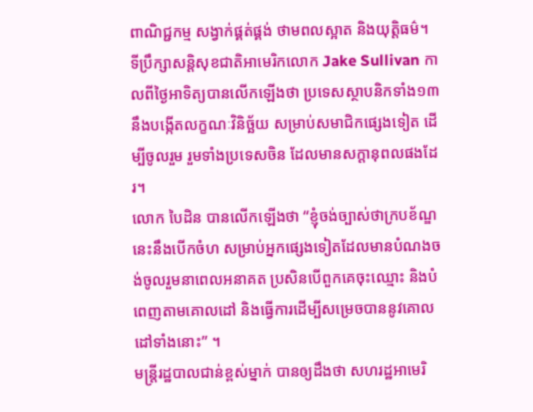ពាណិជ្ជកម្ម សង្វាក់ផ្គត់ផ្គង់ ថាមពលស្អាត និងយុត្តិធម៌។
ទីប្រឹក្សាសន្តិសុខជាតិអាមេរិកលោក Jake Sullivan កាលពីថ្ងៃអាទិត្យបានលើកឡើងថា ប្រទេសស្ថាបនិកទាំង១៣ នឹងបង្កើតលក្ខណៈវិនិច្ឆ័យ សម្រាប់សមាជិកផ្សេងទៀត ដើម្បីចូលរួម រួមទាំងប្រទេសចិន ដែលមានសក្តានុពលផងដែរ។
លោក បៃដិន បានលើកឡើងថា “ខ្ញុំចង់ច្បាស់ថាក្របខ័ណ្ឌនេះនឹងបើកចំហ សម្រាប់អ្នកផ្សេងទៀតដែលមានបំណងចង់ចូលរួមនាពេលអនាគត ប្រសិនបើពួកគេចុះឈ្មោះ និងបំពេញតាមគោលដៅ និងធ្វើការដើម្បីសម្រេចបាននូវគោលដៅទាំងនោះ” ។
មន្ត្រីរដ្ឋបាលជាន់ខ្ពស់ម្នាក់ បានឲ្យដឹងថា សហរដ្ឋអាមេរិ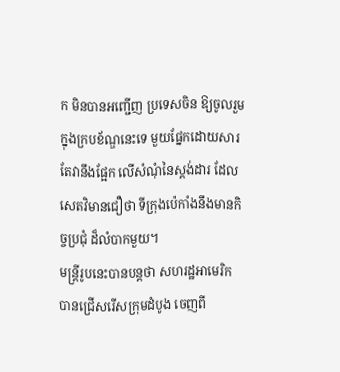ក មិនបានអញ្ជើញ ប្រទេសចិន ឱ្យចូលរួមក្នុងក្របខ័ណ្ឌនេះទេ មួយផ្នែកដោយសារតែវានឹងផ្អែក លើសំណុំនៃស្តង់ដារ ដែលសេតវិមានជឿថា ទីក្រុងប៉េកាំងនឹងមានកិច្ចប្រជុំ ដ៏លំបាកមួយ។
មន្ត្រីរូបនេះបានបន្ដថា សហរដ្ឋអាមេរិក បានជ្រើសរើសក្រុមដំបូង ចេញពី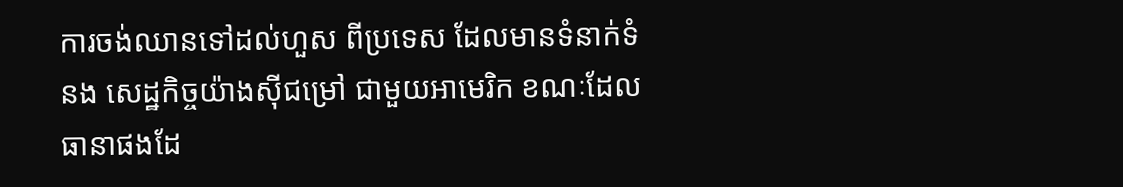ការចង់ឈានទៅដល់ហួស ពីប្រទេស ដែលមានទំនាក់ទំនង សេដ្ឋកិច្ចយ៉ាងស៊ីជម្រៅ ជាមួយអាមេរិក ខណៈដែលធានាផងដែ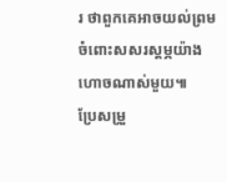រ ថាពួកគេអាចយល់ព្រម ចំពោះសសរស្តម្ភយ៉ាង ហោចណាស់មួយ៕
ប្រែសម្រួ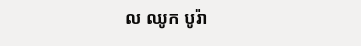ល ឈូក បូរ៉ា